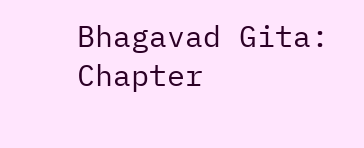Bhagavad Gita: Chapter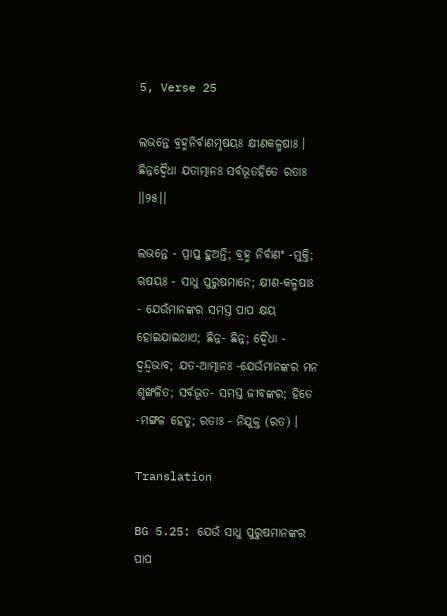5, Verse 25

ଲଭନ୍ତେ ବ୍ରହ୍ମନିର୍ବାଣମୃଷୟଃ କ୍ଷୀଣକଳ୍ମଷାଃ ।
ଛିନ୍ନଦ୍ୱୈଧା ଯତାତ୍ମାନଃ ସର୍ବଭୂତହିତେ ରତାଃ ।।୨୫।।

ଲଭନ୍ତେ - ପ୍ରାପ୍ତ ହୁଅନ୍ତି; ବ୍ରହ୍ମ ନିର୍ବାଣଂ -ମୁକ୍ତି; ଋଷୟଃ - ସାଧୁ ପୁରୁଷମାନେ; କ୍ଷୀଣ-କଳ୍ମଷାଃ - ଯେଉଁମାନଙ୍କର ସମସ୍ତ ପାପ କ୍ଷୟ ହୋଇଯାଇଥାଏ; ଛିନ୍ନ- ଛିନ୍ନ; ଦ୍ୱୈଧା - ଦ୍ୱନ୍ଦ୍ୱଭାବ; ଯତ-ଆତ୍ମାନଃ -ଯେଉଁମାନଙ୍କର ମନ ଶୃଙ୍ଖଳିତ; ସର୍ବଭୂତ- ସମସ୍ତ ଜୀବଙ୍କର; ହିତେ -ମଙ୍ଗଳ ହେତୁ; ରତାଃ - ନିଯୁକ୍ତ (ରତ) ।

Translation

BG 5.25: ଯେଉଁ ସାଧୁ ପୁରୁଷମାନଙ୍କର ପାପ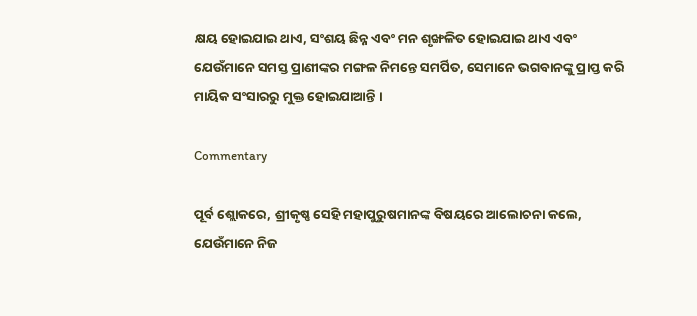କ୍ଷୟ ହୋଇଯାଇ ଥାଏ, ସଂଶୟ ଛିନ୍ନ ଏବଂ ମନ ଶୃଙ୍ଖଳିତ ହୋଇଯାଇ ଥାଏ ଏବଂ ଯେଉଁମାନେ ସମସ୍ତ ପ୍ରାଣୀଙ୍କର ମଙ୍ଗଳ ନିମନ୍ତେ ସମର୍ପିତ, ସେମାନେ ଭଗବାନଙ୍କୁ ପ୍ରାପ୍ତ କରି ମାୟିକ ସଂସାରରୁ ମୁକ୍ତ ହୋଇଯାଆନ୍ତି ।

Commentary

ପୂର୍ବ ଶ୍ଲୋକରେ, ଶ୍ରୀକୃଷ୍ଣ ସେହି ମହାପୁରୁଷମାନଙ୍କ ବିଷୟରେ ଆଲୋଚନା କଲେ, ଯେଉଁମାନେ ନିଜ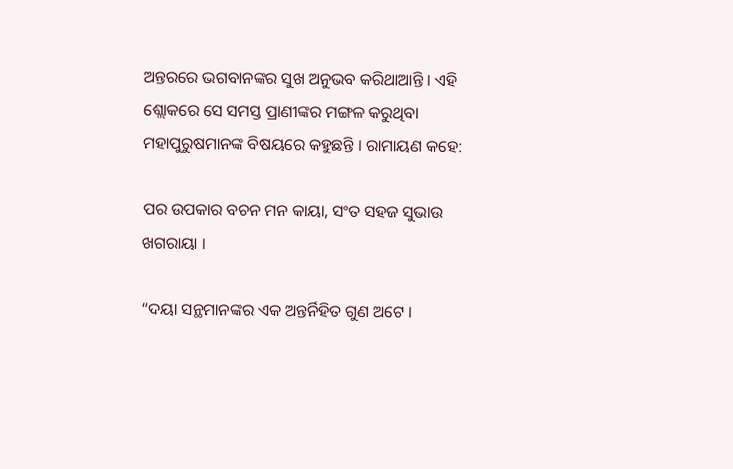ଅନ୍ତରରେ ଭଗବାନଙ୍କର ସୁଖ ଅନୁଭବ କରିଥାଆନ୍ତି । ଏହି ଶ୍ଲୋକରେ ସେ ସମସ୍ତ ପ୍ରାଣୀଙ୍କର ମଙ୍ଗଳ କରୁଥିବା ମହାପୁରୁଷମାନଙ୍କ ବିଷୟରେ କହୁଛନ୍ତି । ରାମାୟଣ କହେ:

ପର ଉପକାର ବଚନ ମନ କାୟା, ସଂତ ସହଜ ସୁଭାଉ ଖଗରାୟା ।

“ଦୟା ସନ୍ଥମାନଙ୍କର ଏକ ଅନ୍ତର୍ନିହିତ ଗୁଣ ଅଟେ ।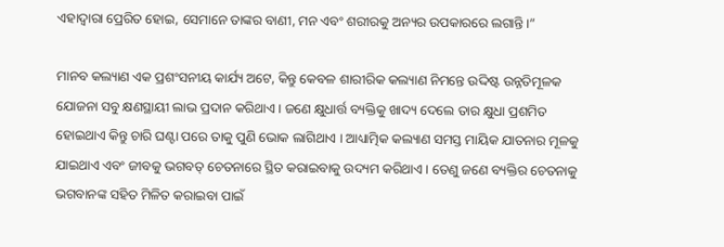ଏହାଦ୍ୱାରା ପ୍ରେରିତ ହୋଇ, ସେମାନେ ତାଙ୍କର ବାଣୀ, ମନ ଏବଂ ଶରୀରକୁ ଅନ୍ୟର ଉପକାରରେ ଲଗାନ୍ତି ।”

ମାନବ କଲ୍ୟାଣ ଏକ ପ୍ରଶଂସନୀୟ କାର୍ଯ୍ୟ ଅଟେ, କିନ୍ତୁ କେବଳ ଶାରୀରିକ କଲ୍ୟାଣ ନିମନ୍ତେ ଉଦ୍ଦିଷ୍ଟ ଉନ୍ନତିମୂଳକ ଯୋଜନା ସବୁ କ୍ଷଣସ୍ଥାୟୀ ଲାଭ ପ୍ରଦାନ କରିଥାଏ । ଜଣେ କ୍ଷୁଧାର୍ତ୍ତ ବ୍ୟକ୍ତିକୁ ଖାଦ୍ୟ ଦେଲେ ତାର କ୍ଷୁଧା ପ୍ରଶମିତ ହୋଇଥାଏ କିନ୍ତୁ ଚାରି ଘଣ୍ଟା ପରେ ତାକୁ ପୁଣି ଭୋକ ଲାଗିଥାଏ । ଆଧ୍ୟାତ୍ମିକ କଲ୍ୟାଣ ସମସ୍ତ ମାୟିକ ଯାତନାର ମୂଳକୁ ଯାଇଥାଏ ଏବଂ ଜୀବକୁ ଭଗବତ୍ ଚେତନାରେ ସ୍ଥିତ କରାଇବାକୁ ଉଦ୍ୟମ କରିଥାଏ । ତେଣୁ ଜଣେ ବ୍ୟକ୍ତିର ଚେତନାକୁ ଭଗବାନଙ୍କ ସହିତ ମିଳିତ କରାଇବା ପାଇଁ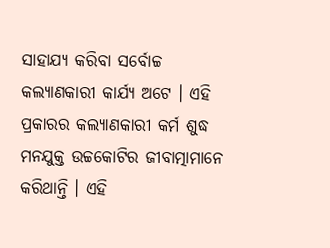ସାହାଯ୍ୟ କରିବା ସର୍ବୋଚ୍ଚ କଲ୍ୟାଣକାରୀ କାର୍ଯ୍ୟ ଅଟେ । ଏହି ପ୍ରକାରର କଲ୍ୟାଣକାରୀ କର୍ମ ଶୁଦ୍ଧ ମନଯୁକ୍ତ ଉଚ୍ଚକୋଟିର ଜୀବାତ୍ମାମାନେ କରିଥାନ୍ତି । ଏହି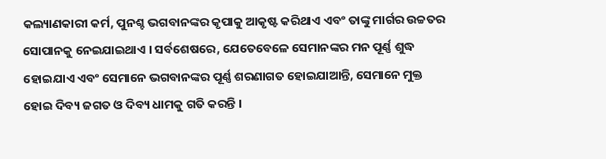କଲ୍ୟାଣକାରୀ କର୍ମ, ପୁନଶ୍ଚ ଭଗବାନଙ୍କର କୃପାକୁ ଆକୃଷ୍ଟ କରିଥାଏ ଏବଂ ତାଙ୍କୁ ମାର୍ଗର ଉଚ୍ଚତର ସୋପାନକୁ ନେଇଯାଇଥାଏ । ସର୍ବଶେଷରେ, ଯେତେବେଳେ ସେମାନଙ୍କର ମନ ପୂର୍ଣ୍ଣ ଶୁଦ୍ଧ ହୋଇଯାଏ ଏବଂ ସେମାନେ ଭଗବାନଙ୍କର ପୂର୍ଣ୍ଣ ଶରଣାଗତ ହୋଇଯାଆନ୍ତି, ସେମାନେ ମୁକ୍ତ ହୋଇ ଦିବ୍ୟ ଜଗତ ଓ ଦିବ୍ୟ ଧାମକୁ ଗତି କରନ୍ତି ।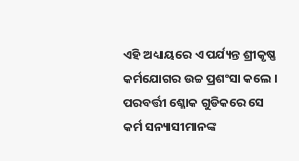ଏହି ଅଧ୍ୟାୟରେ ଏ ପର୍ଯ୍ୟନ୍ତ ଶ୍ରୀକୃଷ୍ଣ କର୍ମଯୋଗର ଉଚ୍ଚ ପ୍ରଶଂସା କଲେ । ପରବର୍ତ୍ତୀ ଶ୍ଳୋକ ଗୁଡିକରେ ସେ କର୍ମ ସନ୍ୟାସୀମାନଙ୍କ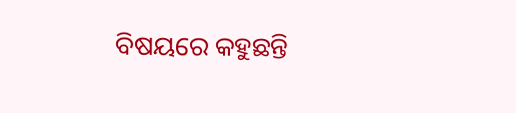ବିଷୟରେ କହୁଛନ୍ତି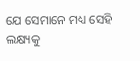ଯେ ସେମାନେ ମଧ୍ୟ ସେହି ଲକ୍ଷ୍ୟକୁ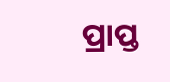ପ୍ରାପ୍ତ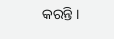କରନ୍ତି ।